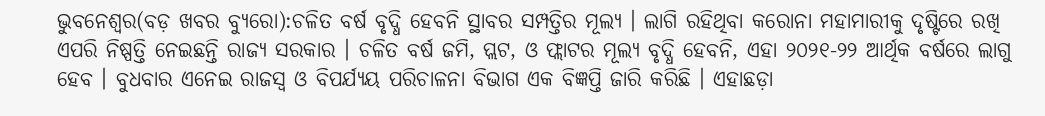ଭୁବନେଶ୍ୱର(ବଡ଼ ଖବର ବ୍ୟୁରୋ):ଚଳିତ ବର୍ଷ ବୃଦ୍ଧି ହେବନି ସ୍ଥାବର ସମ୍ପତ୍ତିର ମୂଲ୍ୟ । ଲାଗି ରହିଥିବା କରୋନା ମହାମାରୀକୁ ଦୃଷ୍ଟିରେ ରଖି ଏପରି ନିଷ୍ପତ୍ତି ନେଇଛନ୍ତି ରାଜ୍ୟ ସରକାର । ଚଳିତ ବର୍ଷ ଜମି, ପ୍ଲଟ, ଓ ଫ୍ଲାଟର ମୂଲ୍ୟ ବୃଦ୍ଧି ହେବନି, ଏହା ୨୦୨୧-୨୨ ଆର୍ଥିକ ବର୍ଷରେ ଲାଗୁ ହେବ । ବୁଧବାର ଏନେଇ ରାଜସ୍ୱ ଓ ବିପର୍ଯ୍ୟୟ ପରିଚାଳନା ବିଭାଗ ଏକ ବିଜ୍ଞପ୍ତି ଜାରି କରିଛି । ଏହାଛଡ଼ା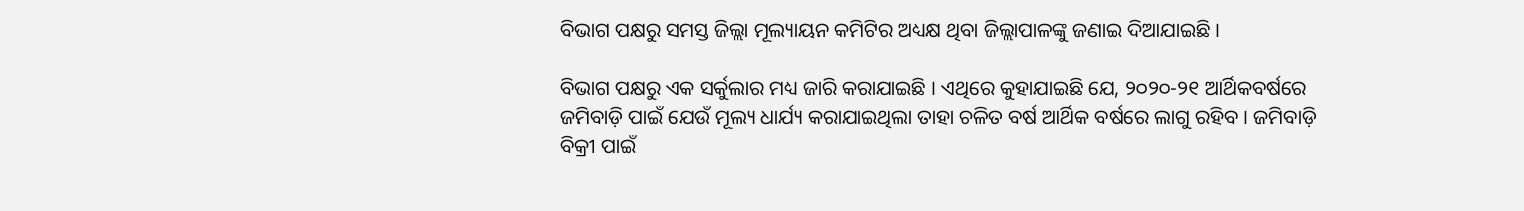ବିଭାଗ ପକ୍ଷରୁ ସମସ୍ତ ଜିଲ୍ଲା ମୂଲ୍ୟାୟନ କମିଟିର ଅଧ୍ୟକ୍ଷ ଥିବା ଜିଲ୍ଲାପାଳଙ୍କୁ ଜଣାଇ ଦିଆଯାଇଛି ।

ବିଭାଗ ପକ୍ଷରୁ ଏକ ସର୍କୁଲାର ମଧ୍ୟ ଜାରି କରାଯାଇଛି । ଏଥିରେ କୁହାଯାଇଛି ଯେ, ୨୦୨୦-୨୧ ଆର୍ଥିକବର୍ଷରେ ଜମିବାଡ଼ି ପାଇଁ ଯେଉଁ ମୂଲ୍ୟ ଧାର୍ଯ୍ୟ କରାଯାଇଥିଲା ତାହା ଚଳିତ ବର୍ଷ ଆର୍ଥିକ ବର୍ଷରେ ଲାଗୁ ରହିବ । ଜମିବାଡ଼ି ବିକ୍ରୀ ପାଇଁ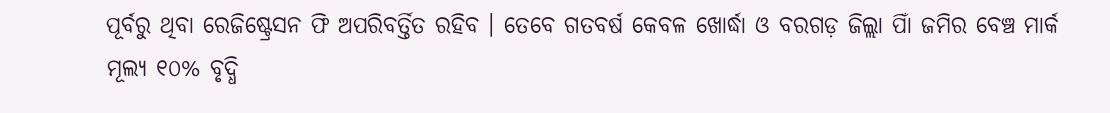ପୂର୍ବରୁ ଥିବା ରେଜିଷ୍ଟ୍ରେସନ ଫି ଅପରିବର୍ତ୍ତିତ ରହିବ । ତେବେ ଗତବର୍ଷ କେବଳ ଖୋର୍ଦ୍ଧା ଓ ବରଗଡ଼ ଜିଲ୍ଲା ପାିଁ ଜମିର ବେଞ୍ଚ ମାର୍କ ମୂଲ୍ୟ ୧୦% ବୃଦ୍ଧି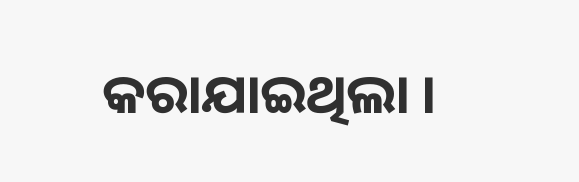କରାଯାଇଥିଲା ।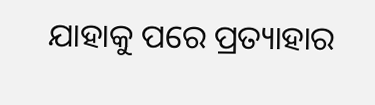ଯାହାକୁ ପରେ ପ୍ରତ୍ୟାହାର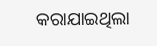କରାଯାଇଥିଲା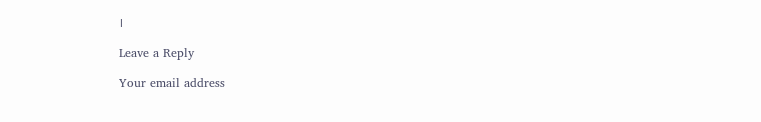।

Leave a Reply

Your email address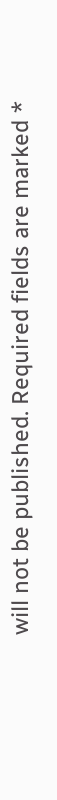will not be published. Required fields are marked *